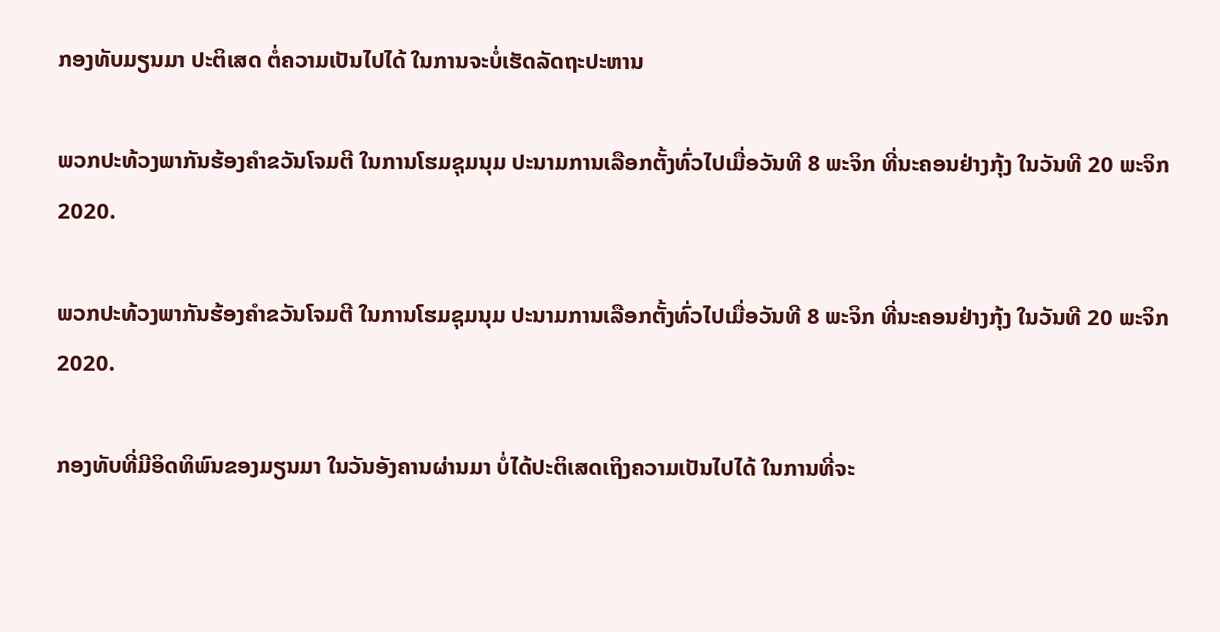ກອງທັບມຽນມາ ປະຕິເສດ ຕໍ່ຄວາມເປັນໄປໄດ້ ໃນການຈະບໍ່ເຮັດລັດຖະປະຫານ

ພວກປະທ້ວງພາກັນຮ້ອງຄຳຂວັນໂຈມຕີ ໃນການໂຮມຊຸມນຸມ ປະນາມການເລືອກຕັ້ງທົ່ວໄປເມື່ອວັນທີ 8 ພະຈິກ ທີ່ນະຄອນຢ່າງກຸ້ງ ໃນວັນທີ 20 ພະຈິກ 2020.

ພວກປະທ້ວງພາກັນຮ້ອງຄຳຂວັນໂຈມຕີ ໃນການໂຮມຊຸມນຸມ ປະນາມການເລືອກຕັ້ງທົ່ວໄປເມື່ອວັນທີ 8 ພະຈິກ ທີ່ນະຄອນຢ່າງກຸ້ງ ໃນວັນທີ 20 ພະຈິກ 2020.

ກອງທັບທີ່ມີອິດທິພົນຂອງມຽນມາ ໃນວັນອັງຄານຜ່ານມາ ບໍ່ໄດ້ປະຕິເສດເຖິງຄວາມເປັນໄປໄດ້ ໃນການທີ່ຈະ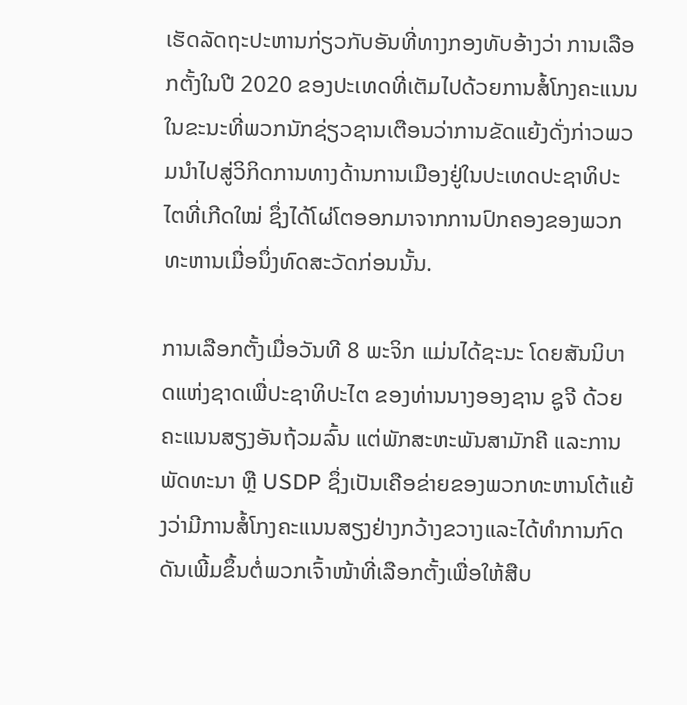ເຮັດລັດຖະປະຫານກ່ຽວກັບອັນທີ່ທາງກອງທັບອ້າງວ່າ ການເລືອກຕັ້ງໃນປີ 2020 ຂອງປະເທດທີ່ເຕັມໄປດ້ວຍການສໍ້ໂກງຄະແນນ ໃນຂະນະທີ່ພວກນັກຊ່ຽວຊານເຕືອນວ່າການຂັດແຍ້ງດັ່ງກ່າວພວມນຳໄປສູ່ວິກິດການທາງດ້ານການເມືອງຢູ່ໃນປະເທດປະຊາທິປະໄຕທີ່ເກີດໃໝ່ ຊຶ່ງໄດ້ໂຜ່ໂຕອອກມາຈາກການປົກຄອງຂອງພວກທະຫານເມື່ອນຶ່ງທົດສະວັດກ່ອນນັ້ນ.

ການເລືອກຕັ້ງເມື່ອວັນທີ 8 ພະຈິກ ແມ່ນໄດ້ຊະນະ ໂດຍສັນນິບາດແຫ່ງຊາດເພື່ປະຊາທິປະໄຕ ຂອງທ່ານນາງອອງຊານ ຊູຈີ ດ້ວຍຄະແນນສຽງອັນຖ້ວມລົ້ນ ແຕ່ພັກສະຫະພັນສາມັກຄີ ແລະການພັດທະນາ ຫຼື USDP ຊຶ່ງເປັນເຄືອຂ່າຍຂອງພວກທະຫານໂຕ້ແຍ້ງວ່າມີການສໍ້ໂກງຄະແນນສຽງຢ່າງກວ້າງຂວາງແລະໄດ້ທຳການກົດດັນເພີ້ມຂຶ້ນຕໍ່ພວກເຈົ້າໜ້າທີ່ເລືອກຕັ້ງເພື່ອໃຫ້ສືບ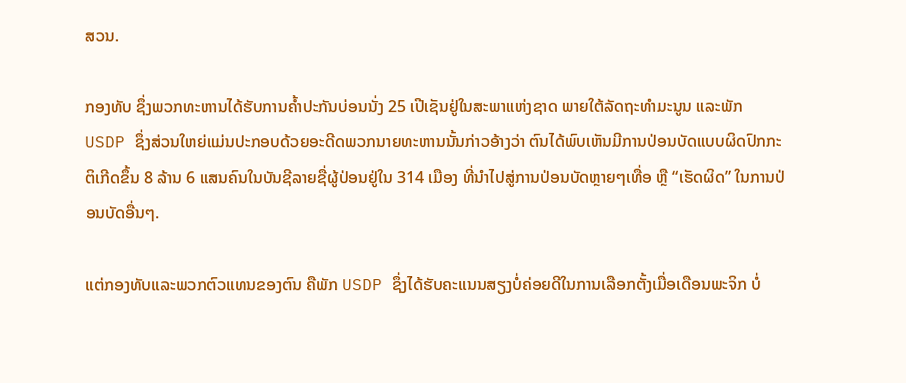ສວນ.

ກອງທັບ ຊຶ່ງພວກທະຫານໄດ້ຮັບການຄ້ຳປະກັນບ່ອນນັ່ງ 25 ເປີເຊັນຢູ່ໃນສະພາແຫ່ງຊາດ ພາຍໃຕ້ລັດຖະທຳມະນູນ ແລະພັກ USDP ຊຶ່ງສ່ວນໃຫຍ່ແມ່ນປະກອບດ້ວຍອະດີດພວກນາຍທະຫານນັ້ນກ່າວອ້າງວ່າ ຕົນໄດ້ພົບເຫັນມີການປ່ອນບັດແບບຜິດປົກກະຕິເກີດຂຶ້ນ 8 ລ້ານ 6 ແສນຄົນໃນບັນຊີລາຍຊື່ຜູ້ປ່ອນຢູ່ໃນ 314 ເມືອງ ທີ່ນຳໄປສູ່ການປ່ອນບັດຫຼາຍໆເທື່ອ ຫຼື “ເຮັດຜິດ” ໃນການປ່ອນບັດອື່ນໆ.

ແຕ່ກອງທັບແລະພວກຕົວແທນຂອງຕົນ ຄືພັກ USDP ຊຶ່ງໄດ້ຮັບຄະແນນສຽງບໍ່ຄ່ອຍດີໃນການເລືອກຕັ້ງເມື່ອເດືອນພະຈິກ ບໍ່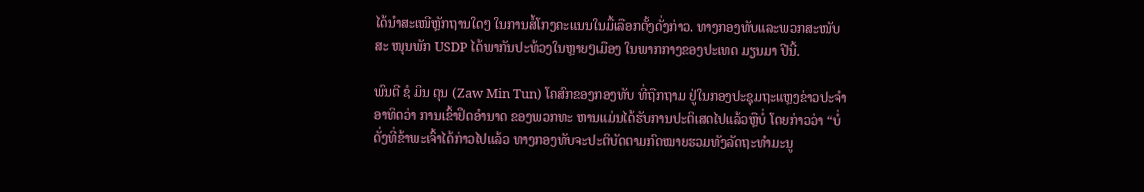ໄດ້ນຳສະເໜີຫຼັກຖານໃດໆ ໃນການສໍ້ໂກງຄະແນນໃນມື້ເລືອກຕັ້ງດັ່ງກ່າວ. ທາງກອງທັບແລະພວກສະໜັບສະ ໜຸນພັກ USDP ໄດ້ພາກັນປະທ້ວງໃນຫຼາຍໆເມືອງ ໃນພາກກາງຂອງປະເທດ ມຽນມາ ປີນີ້.

ພົນຕີ ຊໍ ມິນ ຕຸນ (Zaw Min Tun) ໂຄສົກຂອງກອງທັບ ທີ່ຖືກຖາມ ຢູ່ໃນກອງປະຊຸມຖະແຫຼງຂ່າວປະຈຳອາທິດວ່າ ການເຂົ້າຢຶດອຳນາດ ຂອງພວກທະ ຫານແມ່ນໄດ້ຮັບການປະຕິເສດໄປແລ້ວຫຼືບໍ່ ໂດຍກ່າວວ່າ “ບໍ່ ດັ່ງທີ່ຂ້າພະເຈົ້າໄດ້ກ່າວໄປແລ້ວ ທາງກອງທັບຈະປະຕິບັດຕາມກົດໝາຍຮວມທັງລັດຖະທຳມະນູ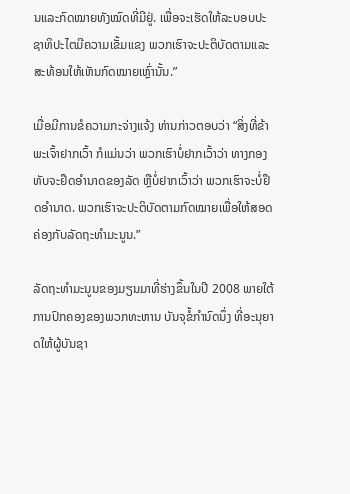ນແລະກົດໝາຍທັງໝົດທີ່ມີຢູ່. ເພື່ອຈະເຮັດໃຫ້ລະບອບປະຊາທິປະໄຕມີຄວາມເຂັ້ມແຂງ ພວກເຮົາຈະປະຕິບັດຕາມແລະສະທ້ອນໃຫ້ເຫັນກົດໝາຍເຫຼົ່ານັ້ນ.”

ເມື່ອມີການຂໍຄວາມກະຈ່າງແຈ້ງ ທ່ານກ່າວຕອບວ່າ “ສິ່ງທີ່ຂ້າພະເຈົ້າຢາກເວົ້າ ກໍແມ່ນວ່າ ພວກເຮົາບໍ່ຢາກເວົ້າວ່າ ທາງກອງທັບຈະຢຶດອຳນາດຂອງລັດ ຫຼືບໍ່ຢາກເວົ້າວ່າ ພວກເຮົາຈະບໍ່ຢຶດອຳນາດ. ພວກເຮົາຈະປະຕິບັດຕາມກົດໝາຍເພື່ອໃຫ້ສອດຄ່ອງກັບລັດຖະທຳມະນູນ.”

ລັດຖະທຳມະນູນຂອງມຽນມາທີ່ຮ່າງຂຶ້ນໃນປີ 2008 ພາຍໃຕ້ການປົກຄອງຂອງພວກທະຫານ ບັນຈຸຂໍ້ກຳນົດນຶ່ງ ທີ່ອະນຸຍາດໃຫ້ຜູ້ບັນຊາ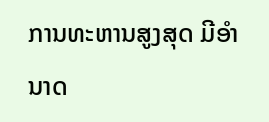ການທະຫານສູງສຸດ ມີອຳນາດ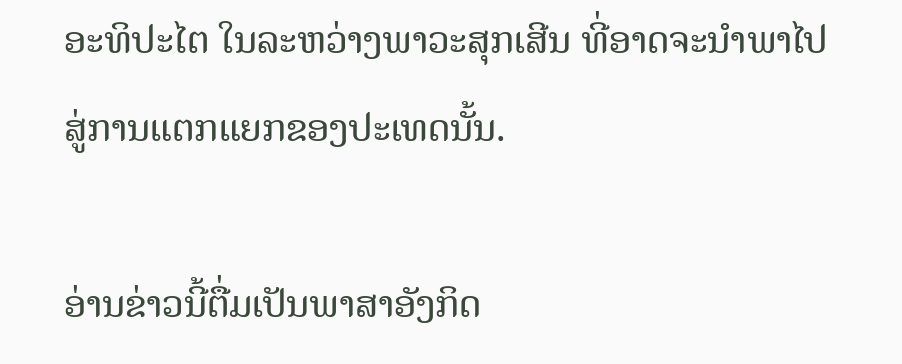ອະທິປະໄຕ ໃນລະຫວ່າງພາວະສຸກເສີນ ທີ່ອາດຈະນຳພາໄປສູ່ການແຕກແຍກຂອງປະເທດນັ້ນ.

ອ່ານຂ່າວນີ້ຕື່ມເປັນພາສາອັງກິດ